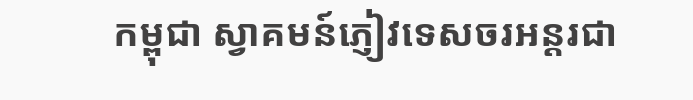កម្ពុជា ស្វាគមន៍ភ្ញៀវទេសចរអន្តរជា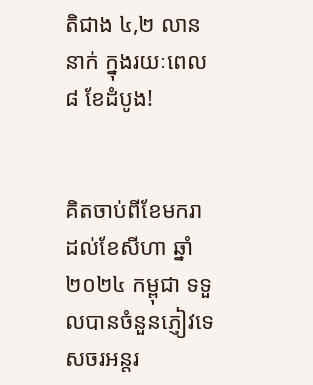តិជាង ៤,២ លាននាក់ ក្នុងរយៈពេល ៨ ខែដំបូង!


គិតចាប់ពីខែមករា ដល់ខែសីហា ឆ្នាំ២០២៤ កម្ពុជា ទទួលបានចំនួនភ្ញៀវទេសចរអន្តរ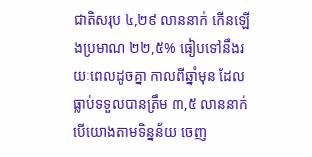ជាតិសរុប ៤,២៩ លាននាក់ កើនឡើងប្រមាណ ២២,៥% ធៀបទៅនឹងរយៈពេលដូចគ្នា កាលពីឆ្នាំមុន ដែលធ្លាប់ទទួលបានត្រឹម ៣,៥ លាននាក់ បើយោងតាមទិន្នន័យ ចេញ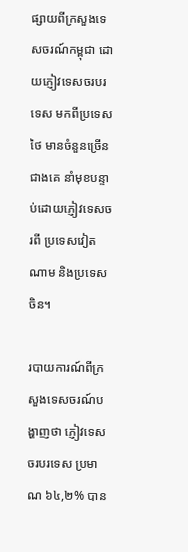ផ្សាយពីក្រសួងទេសចរណ៍កម្ពុជា ដោយភ្ញៀវទេសចរបរទេស មកពីប្រទេសថៃ មានចំនួនច្រើនជាងគេ នាំមុខបន្ទាប់ដោយភ្ញៀវទេសចរពី ប្រទេសវៀតណាម និងប្រទេសចិន។

របាយការណ៍ពីក្រសួងទេសចរណ៍បង្ហាញថា ភ្ញៀវទេសចរបរទេស ប្រមាណ ៦៤,២% បាន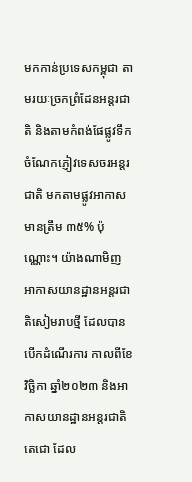មកកាន់ប្រទេសកម្ពុជា តាមរយៈច្រកព្រំដែនអន្តរជាតិ និងតាមកំពង់ផែផ្លូវទឹក ចំណែកភ្ញៀវទេសចរអន្តរជាតិ មកតាមផ្លូវអាកាសមានត្រឹម ៣៥% ប៉ុណ្ណោះ។ យ៉ាងណាមិញ អាកាសយានដ្ឋានអន្តរជាតិសៀមរាបថ្មី ដែលបានបើកដំណើរការ កាលពីខែវិច្ឆិកា ឆ្នាំ២០២៣ និងអាកាសយានដ្ឋានអន្តរជាតិតេជោ ដែល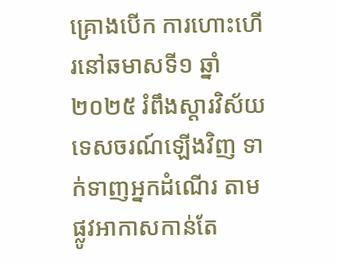គ្រោងបើក ការហោះហើរនៅឆមាសទី១ ឆ្នាំ២០២៥ រំពឹងស្ដារវិស័យទេសចរណ៍ឡើងវិញ ទាក់ទាញអ្នកដំណើរ តាមផ្លូវអាកាសកាន់តែ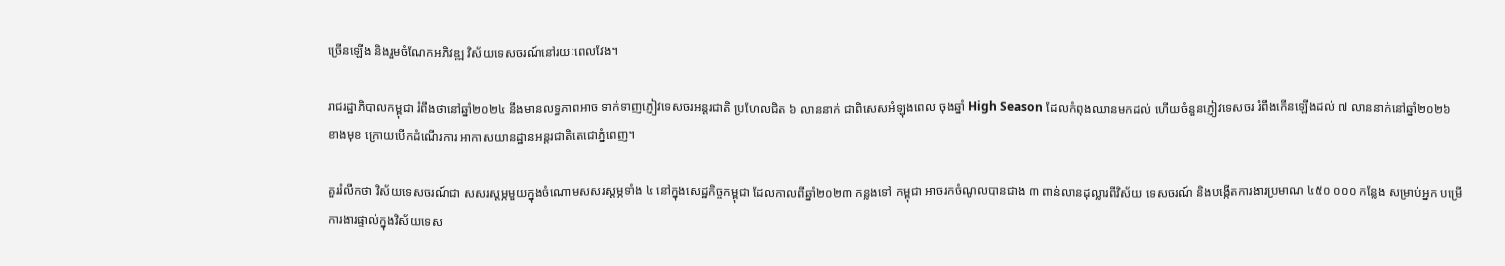ច្រើនឡើង និងរួមចំណែកអភិវឌ្ឍ វិស័យទេសចរណ៍នៅរយៈពេលវែង។

រាជរដ្ឋាភិបាលកម្ពុជា រំពឹងថានៅឆ្នាំ២០២៤ នឹងមានលទ្ធភាពអាច ទាក់ទាញភ្ញៀវទេសចរអន្តរជាតិ ប្រហែលជិត ៦ លាននាក់ ជាពិសេសអំឡុងពេល ចុងឆ្នាំ High Season ដែលកំពុងឈានមកដល់ ហើយចំនួនភ្ញៀវទេសចរ រំពឹងកើនឡើងដល់ ៧ លាននាក់នៅឆ្នាំ២០២៦ ខាងមុខ ក្រោយបើកដំណើរការ អាកាសយានដ្ឋានអន្តរជាតិតេជោភ្នំពេញ។

គួររំលឹកថា វិស័យទេសចរណ៍ជា សសរស្ដម្ភមួយក្នុងចំណោមសសរស្ដម្ភទាំង ៤ នៅក្នុងសេដ្ឋកិច្ចកម្ពុជា ដែលកាលពីឆ្នាំ២០២៣ កន្លងទៅ កម្ពុជា អាចរកចំណូលបានជាង ៣ ពាន់លានដុល្លារពីវិស័យ ទេសចរណ៍ និងបង្កើតការងារប្រមាណ ៤៥០ ០០០ កន្លែង សម្រាប់អ្នក បម្រើការងារផ្ទាល់ក្នុងវិស័យទេស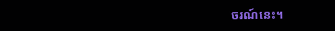ចរណ៍នេះ។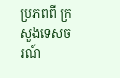ប្រភពពី ក្រសួងទេសចរណ៍